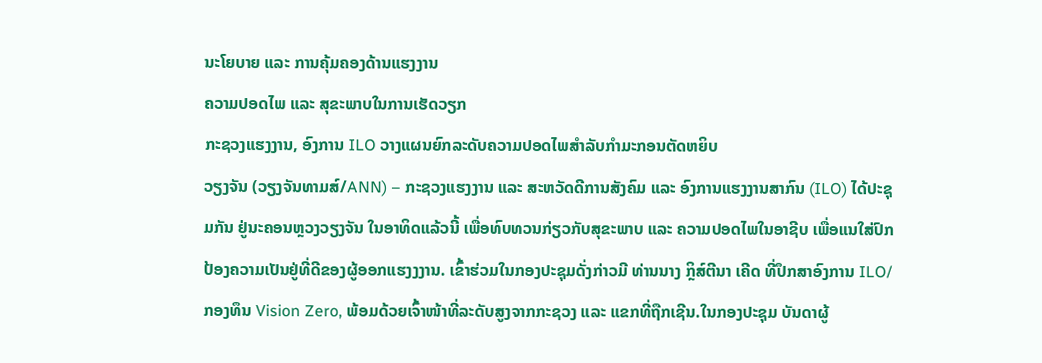ນະໂຍບາຍ ແລະ ການຄຸ້ມຄອງດ້ານແຮງງານ
ຄວາມປອດໄພ ແລະ ສຸຂະພາບໃນການເຮັດວຽກ
ກະຊວງແຮງງານ, ອົງການ ILO ວາງແຜນຍົກລະດັບຄວາມປອດໄພສຳລັບກຳມະກອນຕັດຫຍິບ
ວຽງຈັນ (ວຽງຈັນທາມສ໌/ANN) – ກະຊວງແຮງງານ ແລະ ສະຫວັດດີການສັງຄົມ ແລະ ອົງການແຮງງານສາກົນ (ILO) ໄດ້ປະຊຸມກັນ ຢູ່ນະຄອນຫຼວງວຽງຈັນ ໃນອາທິດແລ້ວນີ້ ເພື່ອທົບທວນກ່ຽວກັບສຸຂະພາບ ແລະ ຄວາມປອດໄພໃນອາຊີບ ເພື່ອແນໃສ່ປົກປ້ອງຄວາມເປັນຢູ່ທີ່ດີຂອງຜູ້ອອກແຮງງງານ. ເຂົ້າຮ່ວມໃນກອງປະຊຸມດັ່ງກ່າວມີ ທ່ານນາງ ກຼິສ໌ຕີນາ ເຄີດ ທີ່ປຶກສາອົງການ ILO/ກອງທຶນ Vision Zero, ພ້ອມດ້ວຍເຈົ້າໜ້າທີ່ລະດັບສູງຈາກກະຊວງ ແລະ ແຂກທີ່ຖືກເຊີນ.ໃນກອງປະຊຸມ ບັນດາຜູ້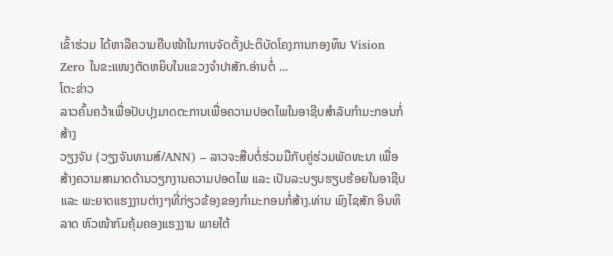ເຂົ້າຮ່ວມ ໄດ້ຫາລືຄວາມຄືບໜ້າໃນການຈັດຕັ້ງປະຕິບັດໂຄງການກອງທຶນ Vision Zero ໃນຂະແໜງຕັດຫຍິບໃນແຂວງຈຳປາສັກ.ອ່ານຕໍ່ ...
ໂຕະຂ່າວ
ລາວຄົ້ນຄວ້າເພື່ອປັບປຸງມາດຕະການເພື່ອຄວາມປອດໄພໃນອາຊີບສຳລັບກຳມະກອນກໍ່ສ້າງ
ວຽງຈັນ (ວຽງຈັນທາມສ໌/ANN) – ລາວຈະສືບຕໍ່ຮ່ວມມືກັບຄູ່ຮ່ວມພັດທະນາ ເພື່ອສ້າງຄວາມສາມາດດ້ານວຽກງານຄວາມປອດໄພ ແລະ ເປັນລະບຽບຮຽບຮ້ອຍໃນອາຊີບ ແລະ ພະຍາດແຮງງານຕ່າງໆທີ່ກ່ຽວຂ້ອງຂອງກຳມະກອນກໍ່ສ້າງ.ທ່ານ ພົງໄຊສັກ ອິນທິລາດ ຫົວໜ້າກົມຄຸ້ມຄອງແຮງງານ ພາຍໃຕ້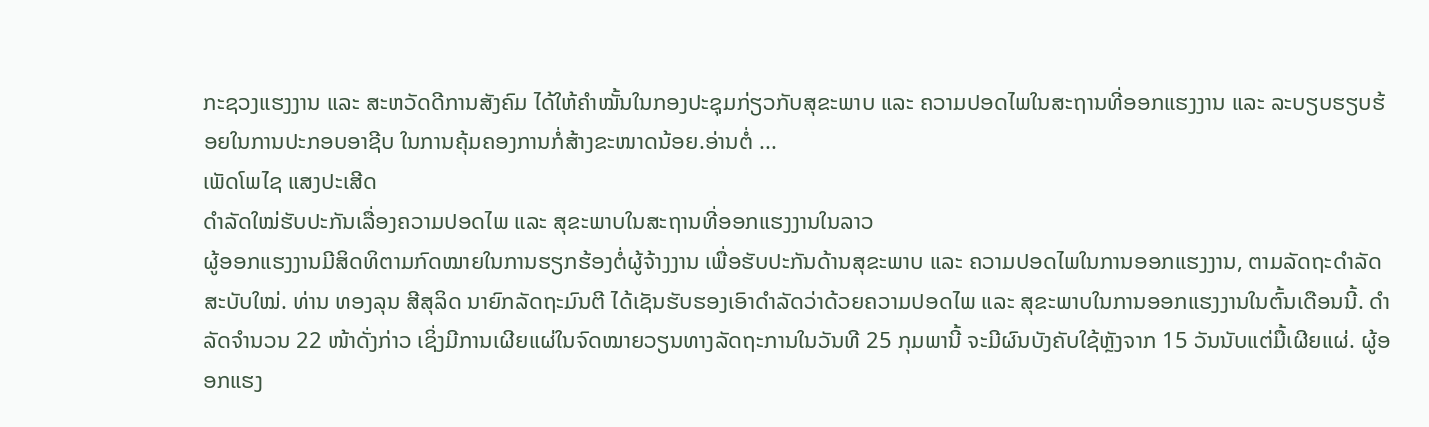ກະຊວງແຮງງານ ແລະ ສະຫວັດດີການສັງຄົມ ໄດ້ໃຫ້ຄຳໝັ້ນໃນກອງປະຊຸມກ່ຽວກັບສຸຂະພາບ ແລະ ຄວາມປອດໄພໃນສະຖານທີ່ອອກແຮງງານ ແລະ ລະບຽບຮຽບຮ້ອຍໃນການປະກອບອາຊີບ ໃນການຄຸ້ມຄອງການກໍ່ສ້າງຂະໜາດນ້ອຍ.ອ່ານຕໍ່ ...
ເພັດໂພໄຊ ແສງປະເສີດ
ດຳລັດໃໝ່ຮັບປະກັນເລື່ອງຄວາມປອດໄພ ແລະ ສຸຂະພາບໃນສະຖານທີ່ອອກແຮງງານໃນລາວ
ຜູ້ອອກແຮງງານມີສິດທິຕາມກົດໝາຍໃນການຮຽກຮ້ອງຕໍ່ຜູ້ຈ້າງງານ ເພື່ອຮັບປະກັນດ້ານສຸຂະພາບ ແລະ ຄວາມປອດໄພໃນການອອກແຮງງານ, ຕາມລັດຖະດຳລັດສະບັບໃໝ່. ທ່ານ ທອງລຸນ ສີສຸລິດ ນາຍົກລັດຖະມົນຕີ ໄດ້ເຊັນຮັບຮອງເອົາດຳລັດວ່າດ້ວຍຄວາມປອດໄພ ແລະ ສຸຂະພາບໃນການອອກແຮງງານໃນຕົ້ນເດືອນນີ້. ດຳລັດຈຳນວນ 22 ໜ້າດັ່ງກ່າວ ເຊິ່ງມີການເຜີຍແຜ່ໃນຈົດໝາຍວຽນທາງລັດຖະການໃນວັນທີ 25 ກຸມພານີ້ ຈະມີຜົນບັງຄັບໃຊ້ຫຼັງຈາກ 15 ວັນນັບແຕ່ມື້ເຜີຍແຜ່. ຜູ້ອອກແຮງ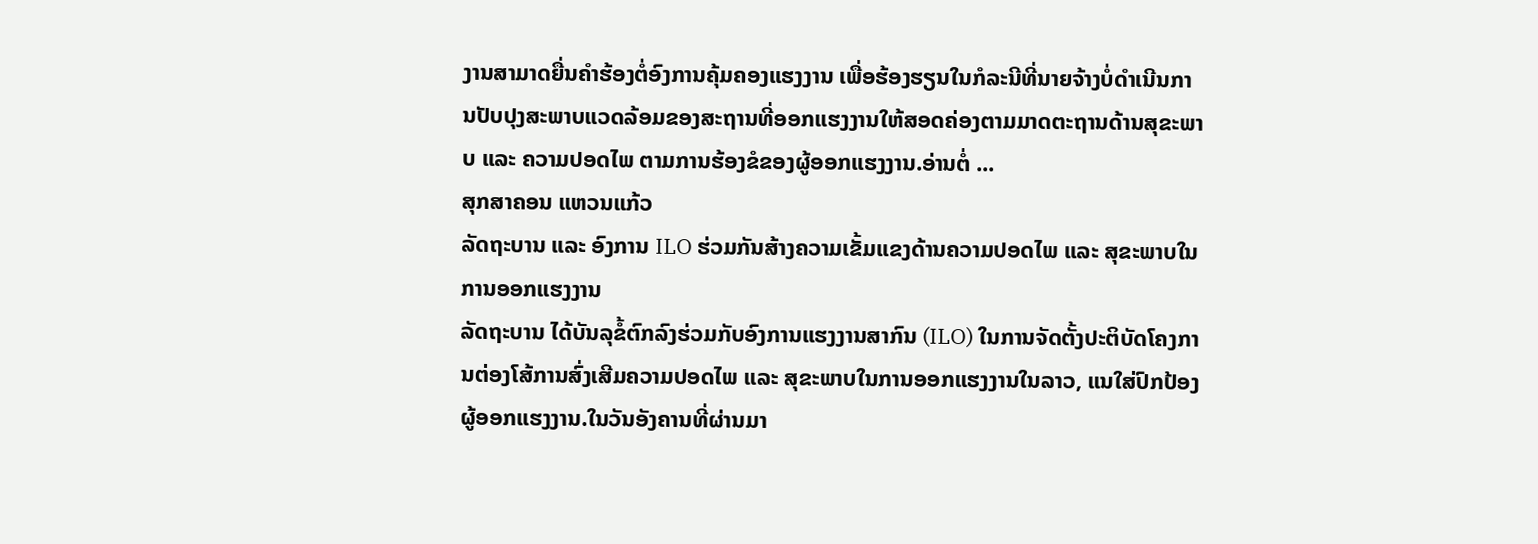ງານສາມາດຍື່ນຄຳຮ້ອງຕໍ່ອົງການຄຸ້ມຄອງແຮງງານ ເພື່ອຮ້ອງຮຽນໃນກໍລະນີທີ່ນາຍຈ້າງບໍ່ດຳເນີນການປັບປຸງສະພາບແວດລ້ອມຂອງສະຖານທີ່ອອກແຮງງານໃຫ້ສອດຄ່ອງຕາມມາດຕະຖານດ້ານສຸຂະພາບ ແລະ ຄວາມປອດໄພ ຕາມການຮ້ອງຂໍຂອງຜູ້ອອກແຮງງານ.ອ່ານຕໍ່ ...
ສຸກສາຄອນ ແຫວນແກ້ວ
ລັດຖະບານ ແລະ ອົງການ ILO ຮ່ວມກັນສ້າງຄວາມເຂັ້ມແຂງດ້ານຄວາມປອດໄພ ແລະ ສຸຂະພາບໃນການອອກແຮງງານ
ລັດຖະບານ ໄດ້ບັນລຸຂໍ້ຕົກລົງຮ່ວມກັບອົງການແຮງງານສາກົນ (ILO) ໃນການຈັດຕັ້ງປະຕິບັດໂຄງການຕ່ອງໂສ້ການສົ່ງເສີມຄວາມປອດໄພ ແລະ ສຸຂະພາບໃນການອອກແຮງງານໃນລາວ, ແນໃສ່ປົກປ້ອງຜູ້ອອກແຮງງານ.ໃນວັນອັງຄານທີ່ຜ່ານມາ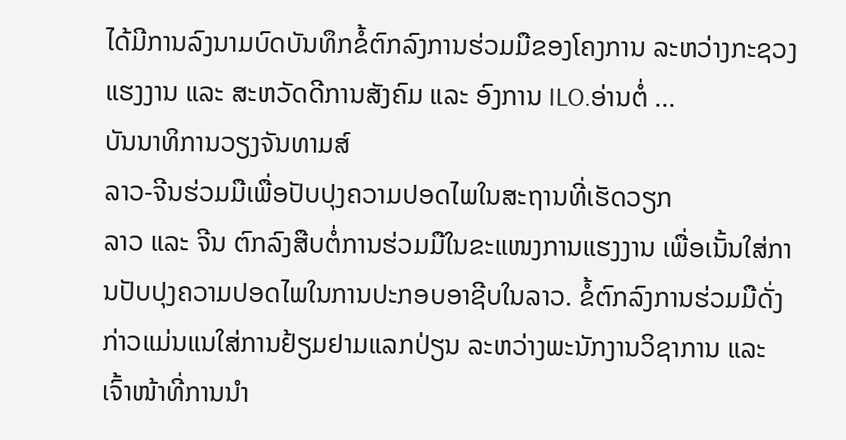ໄດ້ມີການລົງນາມບົດບັນທຶກຂໍ້ຕົກລົງການຮ່ວມມືຂອງໂຄງການ ລະຫວ່າງກະຊວງແຮງງານ ແລະ ສະຫວັດດີການສັງຄົມ ແລະ ອົງການ ILO.ອ່ານຕໍ່ ...
ບັນນາທິການວຽງຈັນທາມສ໌
ລາວ-ຈີນຮ່ວມມືເພື່ອປັບປຸງຄວາມປອດໄພໃນສະຖານທີ່ເຮັດວຽກ
ລາວ ແລະ ຈີນ ຕົກລົງສືບຕໍ່ການຮ່ວມມືໃນຂະແໜງການແຮງງານ ເພື່ອເນັ້ນໃສ່ການປັບປຸງຄວາມປອດໄພໃນການປະກອບອາຊີບໃນລາວ. ຂໍ້ຕົກລົງການຮ່ວມມືດັ່ງກ່າວແມ່ນແນໃສ່ການຢ້ຽມຢາມແລກປ່ຽນ ລະຫວ່າງພະນັກງານວິຊາການ ແລະ ເຈົ້າໜ້າທີ່ການນຳ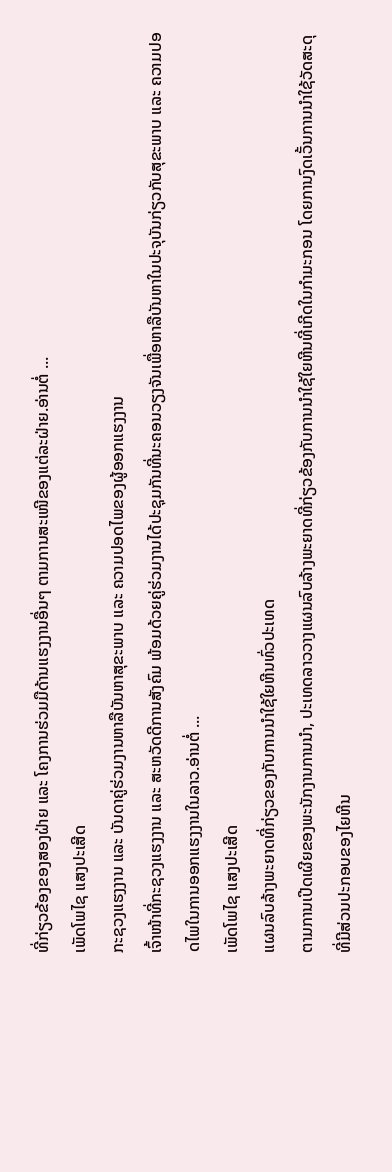ທີ່ກ່ຽວຂ້ອງຂອງສອງຝ່າຍ ແລະ ໂຄງການຮ່ວມມືດ້ານແຮງງານອື່ນໆ ຕາມການສະເໜີຂອງແຕ່ລະຝ່າຍ.ອ່ານຕໍ່ ...
ເພັດໂພໄຊ ແສງປະເສີດ
ກະຊວງແຮງງານ ແລະ ບັນດາຄູ່ຮ່ວມງານຫາລືບັນຫາສຸຂະພາບ ແລະ ຄວາມປອດໄພຂອງຜູ້ອອກແຮງງານ
ເຈົ້າໜ້າທີ່ກະຊວງແຮງງານ ແລະ ສະຫວັດດີການສັງຄົມ ພ້ອມດ້ວຍຄູ່ຮ່ວມງານໄດ້ປະຊຸມກັນທີ່ນະຄອນວຽງຈັນເພື່ອຫາລືບັນຫາໃນປະຈຸບັນກ່ຽວກັບສຸຂະພາບ ແລະ ຄວາມປອດໄພໃນການອອກແຮງງານໃນລາວ.ອ່ານຕໍ່ ...
ເພັດໂພໄຊ ແສງປະເສີດ
ແຜນລົບລ້າງພະຍາດທີ່ກ່ຽວຂອງກັບການນຳໃຊ້ໃຍຫີນທົ່ວປະເທດ
ຕາມການເປີດເຜີຍຂອງພະນັກງານການນຳ, ປະເທດລາວວາງແຜນລົບລ້າງພະຍາດທີ່ກ່ຽວຂ້ອງກັບການນຳໃຊ້ໃຍຫີນທີ່ເກີດໃນກຳມະກອນ ໂດຍການງົດເວັ້ນການນຳໃຊ້ວັດສະດຸທີ່ມີສ່ວນປະກອບຂອງໄຍຫີນ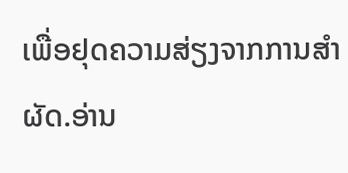ເພື່ອຢຸດຄວາມສ່ຽງຈາກການສຳຜັດ.ອ່ານ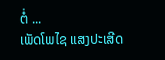ຕໍ່ ...
ເພັດໂພໄຊ ແສງປະເສີດ